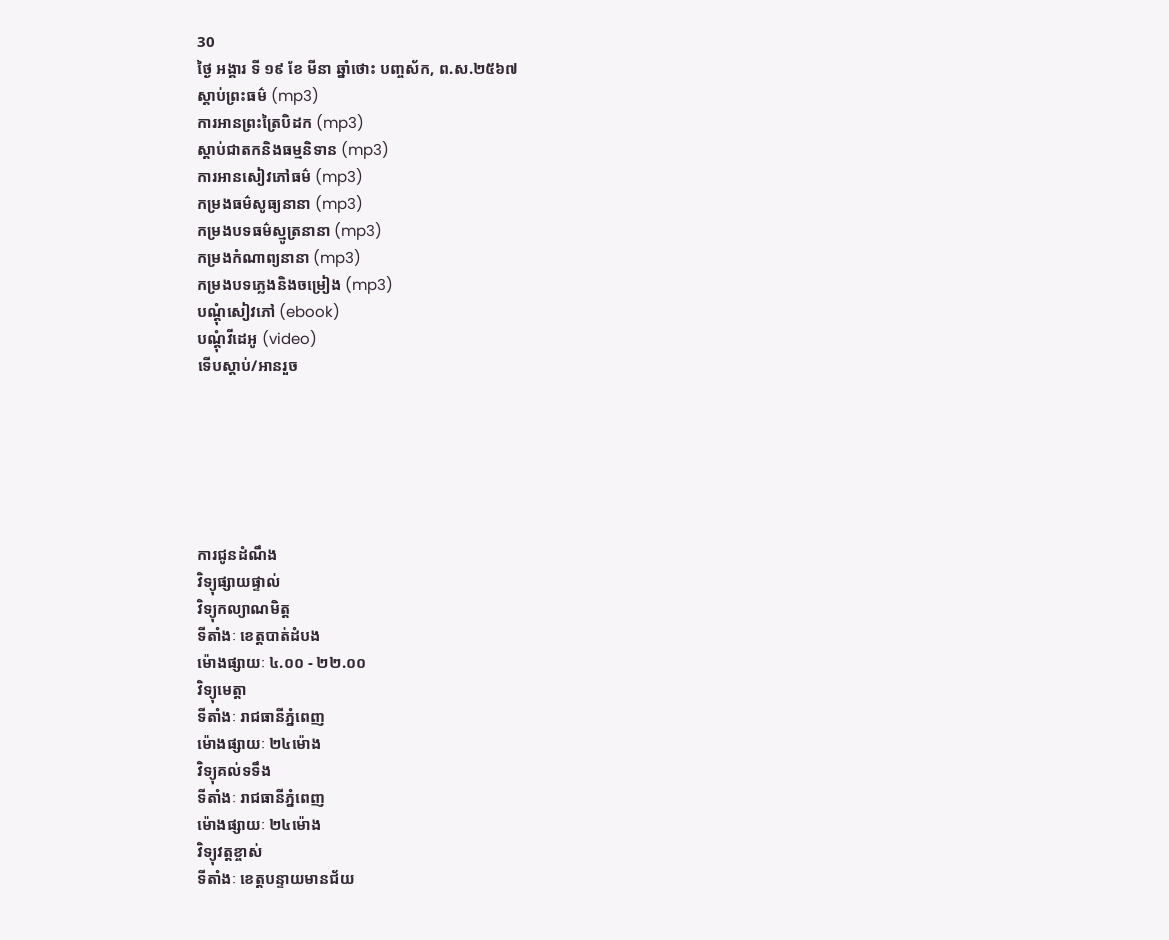30
ថ្ងៃ អង្គារ ទី ១៩ ខែ មីនា ឆ្នាំថោះ បញ្ចស័ក, ព.ស.២៥៦៧
ស្តាប់ព្រះធម៌ (mp3)
ការអានព្រះត្រៃបិដក (mp3)
ស្តាប់ជាតកនិងធម្មនិទាន (mp3)
ការអានសៀវភៅធម៌ (mp3)
កម្រងធម៌សូធ្យនានា (mp3)
កម្រងបទធម៌ស្មូត្រនានា (mp3)
កម្រងកំណាព្យនានា (mp3)
កម្រងបទភ្លេងនិងចម្រៀង (mp3)
បណ្តុំសៀវភៅ (ebook)
បណ្តុំវីដេអូ (video)
ទើបស្តាប់/អានរួច






ការជូនដំណឹង
វិទ្យុផ្សាយផ្ទាល់
វិទ្យុកល្យាណមិត្ត
ទីតាំងៈ ខេត្តបាត់ដំបង
ម៉ោងផ្សាយៈ ៤.០០ - ២២.០០
វិទ្យុមេត្តា
ទីតាំងៈ រាជធានីភ្នំពេញ
ម៉ោងផ្សាយៈ ២៤ម៉ោង
វិទ្យុគល់ទទឹង
ទីតាំងៈ រាជធានីភ្នំពេញ
ម៉ោងផ្សាយៈ ២៤ម៉ោង
វិទ្យុវត្តខ្ចាស់
ទីតាំងៈ ខេត្តបន្ទាយមានជ័យ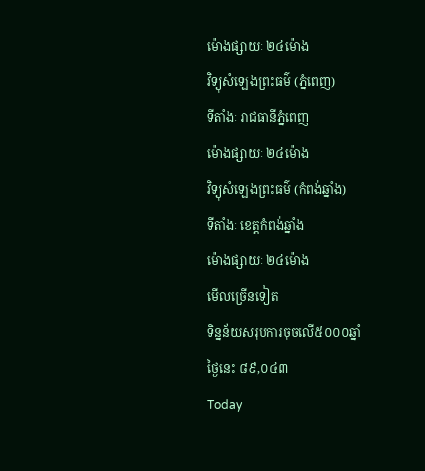ម៉ោងផ្សាយៈ ២៤ម៉ោង
វិទ្យុសំឡេងព្រះធម៌ (ភ្នំពេញ)
ទីតាំងៈ រាជធានីភ្នំពេញ
ម៉ោងផ្សាយៈ ២៤ម៉ោង
វិទ្យុសំឡេងព្រះធម៌ (កំពង់ឆ្នាំង)
ទីតាំងៈ ខេត្តកំពង់ឆ្នាំង
ម៉ោងផ្សាយៈ ២៤ម៉ោង
មើលច្រើនទៀត
ទិន្នន័យសរុបការចុចលើ៥០០០ឆ្នាំ
ថ្ងៃនេះ ៨៩,០៤៣
Today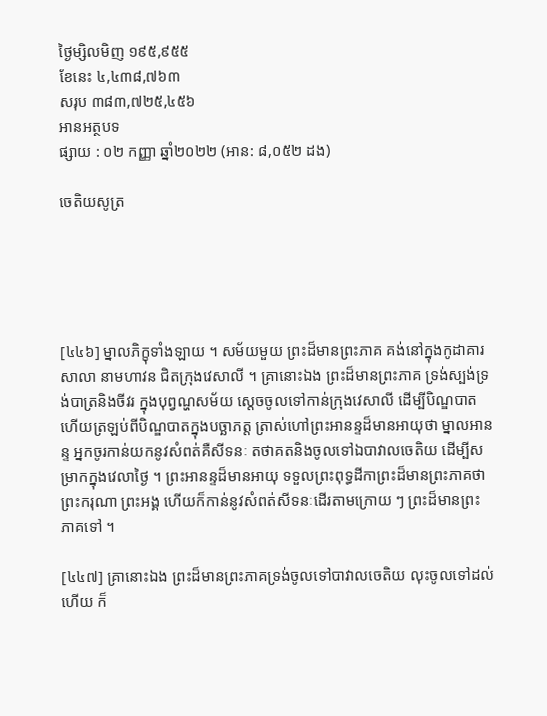ថ្ងៃម្សិលមិញ ១៩៥,៩៥៥
ខែនេះ ៤,៤៣៨,៧៦៣
សរុប ៣៨៣,៧២៥,៤៥៦
អានអត្ថបទ
ផ្សាយ : ០២ កញ្ញា ឆ្នាំ២០២២ (អាន: ៨,០៥២ ដង)

ចេតិយសូត្រ





[៤៤៦] ម្នាលភិក្ខុទាំងឡាយ ។ សម័យមួយ ព្រះដ៏មានព្រះភាគ គង់នៅក្នុងកូដាគារសាលា នាមហាវន ជិតក្រុងវេសាលី ។ គ្រានោះឯង ព្រះដ៏មានព្រះភាគ ទ្រង់ស្បង់ទ្រង់បាត្រនិងចីវរ ក្នុងបុព្វណ្ហសម័យ ស្តេចចូលទៅកាន់ក្រុងវេសាលី ដើម្បីបិណ្ឌបាត ហើយត្រឡប់ពីបិណ្ឌបាតក្នុងបច្ឆាភត្ត ត្រាស់ហៅព្រះអានន្ទដ៏មានអាយុថា ម្នាលអានន្ទ អ្នកចូរកាន់យកនូវសំពត់គឺសីទនៈ តថាគតនិងចូលទៅឯបាវាលចេតិយ ដើម្បីសម្រាកក្នុងវេលាថ្ងៃ ។ ព្រះអានន្ទដ៏មានអាយុ ទទួលព្រះពុទ្ធដីកាព្រះដ៏មានព្រះភាគថា ព្រះករុណា ព្រះអង្គ ហើយក៏កាន់នូវសំពត់សីទនៈដើរតាមក្រោយ ៗ ព្រះដ៏មានព្រះភាគទៅ ។

[៤៤៧] គ្រានោះឯង ព្រះដ៏មានព្រះភាគទ្រង់ចូលទៅបាវាលចេតិយ លុះចូលទៅដល់ហើយ ក៏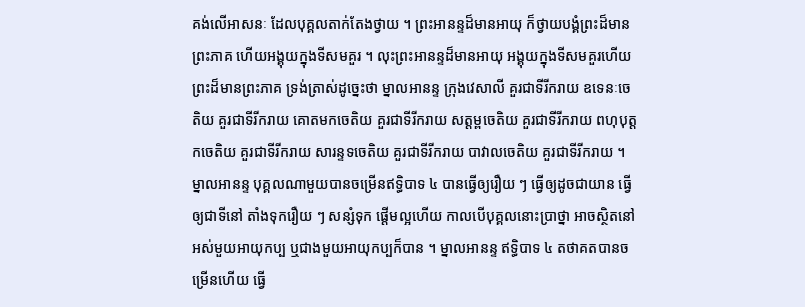គង់លើអាសនៈ ដែលបុគ្គលតាក់តែងថ្វាយ ។ ព្រះអានន្ទដ៏មានអាយុ ក៏ថ្វាយបង្គំព្រះដ៏មានព្រះភាគ ហើយអង្គុយក្នុងទីសមគួរ ។ លុះព្រះអានន្ទដ៏មានអាយុ អង្គុយក្នុងទីសមគួរហើយ ព្រះដ៏មានព្រះភាគ ទ្រង់ត្រាស់ដូច្នេះថា ម្នាលអានន្ទ ក្រុងវេសាលី គួរជាទីរីករាយ ឧទេនៈចេតិយ គួរជាទីរីករាយ គោតមកចេតិយ គួរជាទីរីករាយ សត្តម្ពចេតិយ គួរជាទីរីករាយ ពហុបុត្តកចេតិយ គួរជាទីរីករាយ សារន្ទទចេតិយ គួរជាទីរីករាយ បាវាលចេតិយ គួរជាទីរីករាយ ។ ម្នាលអានន្ទ បុគ្គលណាមួយបានចម្រើនឥទ្ធិបាទ ៤ បានធ្វើឲ្យរឿយ ៗ ធ្វើឲ្យដូចជាយាន ធ្វើឲ្យជាទីនៅ តាំងទុករឿយ ៗ សន្សំទុក ផ្តើមល្អហើយ កាលបើបុគ្គលនោះប្រាថ្នា អាចស្ថិតនៅអស់មួយអាយុកប្ប ឬជាងមួយអាយុកប្បក៏បាន ។ ម្នាលអានន្ទ ឥទ្ធិបាទ ៤ តថាគតបានចម្រើនហើយ ធ្វើ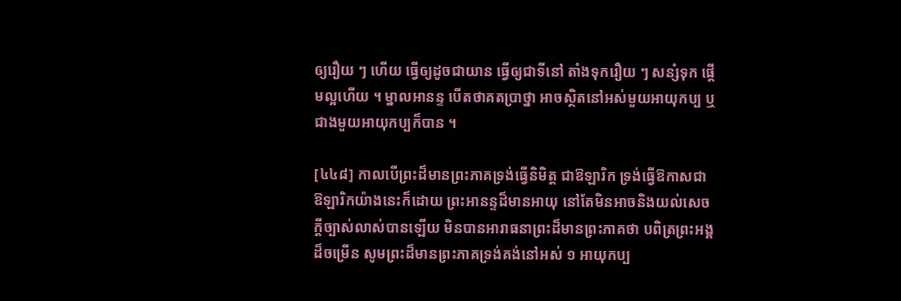ឲ្យរឿយ ៗ ហើយ ធ្វើឲ្យដូចជាយាន ធ្វើឲ្យជាទីនៅ តាំងទុករឿយ ៗ សន្សំទុក ផ្តើមល្អហើយ ។ ម្នាលអានន្ទ បើតថាគតប្រាថ្នា អាចស្ថិតនៅអស់មួយអាយុកប្ប ឬជាងមួយអាយុកប្បក៏បាន ។

[៤៤៨] កាលបើព្រះដ៏មានព្រះភាគទ្រង់ធ្វើនិមិត្ត ជាឱឡារិក ទ្រង់ធ្វើឱកាសជាឱឡារិកយ៉ាងនេះក៏ដោយ ព្រះអានន្ទដ៏មានអាយុ នៅតែមិនអាចនិងយល់សេចក្តីច្បាស់លាស់បានឡើយ មិនបានអារាធនាព្រះដ៏មានព្រះភាគថា បពិត្រព្រះអង្គដ៏ចម្រើន សូមព្រះដ៏មានព្រះភាគទ្រង់គង់នៅអស់ ១ អាយុកប្ប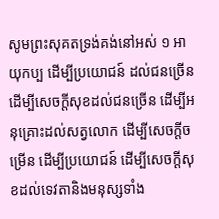សូមព្រះសុគតទ្រង់គង់នៅអស់ ១ អាយុកប្ប ដើម្បីប្រយោជន៍ ដល់ជនច្រើន ដើម្បីសេចក្តីសុខដល់ជនច្រើន ដើម្បីអនុគ្រោះដល់សត្វលោក ដើម្បីសេចក្តីចម្រើន ដើម្បីប្រយោជន៍ ដើម្បីសេចក្តីសុខដល់ទេវតានិងមនុស្សទាំង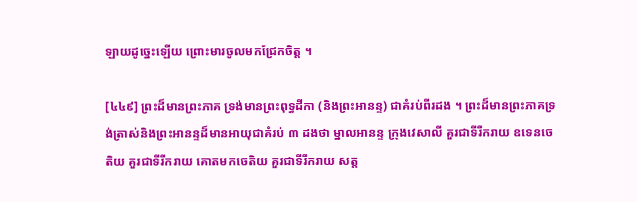ឡាយដូច្នេះឡើយ ព្រោះមារចូលមកជ្រែកចិត្ត ។

[៤៤៩] ព្រះដ៏មានព្រះភាគ ទ្រង់មានព្រះពុទ្ធដីកា (និងព្រះអានន្ទ) ជាគំរប់ពីរដង ។ ព្រះដ៏មានព្រះភាគទ្រង់ត្រាស់និងព្រះអានន្ទដ៏មានអាយុជាគំរប់ ៣ ដងថា ម្នាលអានន្ទ ក្រុងវេសាលី គួរជាទីរីករាយ ឧទេនចេតិយ គួរជាទីរីករាយ គោតមកចេតិយ គួរជាទីរីករាយ សត្ត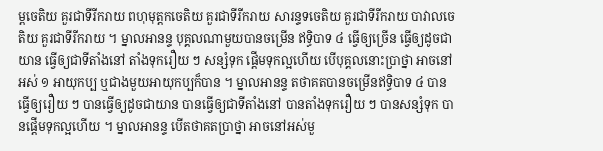ម្ពចេតិយ គួរជាទីរីករាយ ពហុមុត្តកចេតិយ គួរជាទីរីករាយ សារន្ទទចេតិយ គួរជាទីរីករាយ បាវាលចេតិយ គួរជាទីរីករាយ ។ ម្នាលអានន្ទ បុគ្គលណាមួយបានចម្រើន ឥទ្ធិបាទ ៤ ធ្វើឲ្យច្រើន ធ្វើឲ្យដូចជាយាន ធ្វើឲ្យជាទីតាំងនៅ តាំងទុករឿយ ៗ សន្សំទុក ផ្តើមទុកល្អហើយ បើបុគ្គលនោះប្រាថ្នា អាចនៅអស់ ១ អាយុកប្ប ឬជាងមួយអាយុកប្បក៏បាន ។ ម្នាលអានន្ទ តថាគតបានចម្រើនឥទ្ធិបាទ ៤ បានធ្វើឲ្យរឿយ ៗ បានធ្វើឲ្យដូចជាយាន បានធ្វើឲ្យជាទីតាំងនៅ បានតាំងទុករឿយ ៗ បានសន្សំទុក បានផ្តើមទុកល្អហើយ ។ ម្នាលអានន្ទ បើតថាគតប្រាថ្នា អាចនៅអស់មួ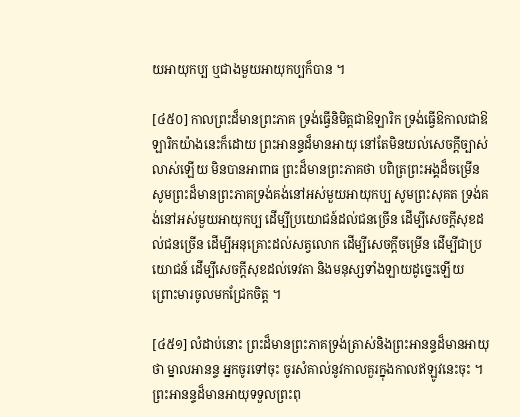យអាយុកប្ប ឬជាងមួយអាយុកប្បក៏បាន ។

[៤៥០] កាលព្រះដ៏មានព្រះភាគ ទ្រង់ធ្វើនិមិត្តជាឱឡារិក ទ្រង់ធ្វើឱកាលជាឱឡារិកយ៉ាងនេះក៏ដោយ ព្រះអានន្ទដ៏មានអាយុ នៅតែមិនយល់សេចក្តីច្បាស់លាស់ឡើយ មិនបានអាពាធ ព្រះដ៏មានព្រះភាគថា បពិត្រព្រះអង្គដ៏ចម្រើន សូមព្រះដ៏មានព្រះភាគទ្រង់គង់នៅអស់មួយអាយុកប្ប សូមព្រះសុគត ទ្រង់គង់នៅអស់មួយអាយុកប្ប ដើម្បីប្រយោជន៍ដល់ជនច្រើន ដើម្បីសេចក្តីសុខដល់ជនច្រើន ដើម្បីអនុគ្រោះដល់សត្វលោក ដើម្បីសេចក្តីចម្រើន ដើម្បីជាប្រយោជន៍ ដើម្បីសេចក្តីសុខដល់ទេវតា និងមនុស្សទាំងឡាយដូច្នេះឡើយ ព្រោះមារចូលមកជ្រែកចិត្ត ។

[៤៥១] លំដាប់នោះ ព្រះដ៏មានព្រះភាគទ្រង់ត្រាស់និងព្រះអានន្ទដ៏មានអាយុថា ម្នាលអានន្ទ អ្នកចូរទៅចុះ ចូរសំគាល់នូវកាលគួរក្នុងកាលឥឡូវនេះចុះ ។ ព្រះអានន្ទដ៏មានអាយុទទួលព្រះពុ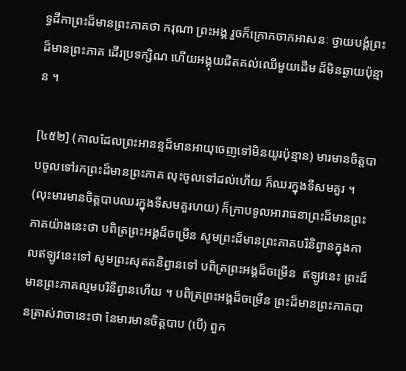ទ្ធដីកាព្រះដ៏មានព្រះភាគថា ករុណា ព្រះអង្គ រួចក៏ក្រោកចាកអាសនៈ ថ្វាយបង្គំព្រះដ៏មានព្រះភាគ ដើរប្រទក្សិណ ហើយអង្គុយជិតគល់ឈើមួយដើម ដ៏មិនឆ្ងាយប៉ុន្មាន ។

[៤៥២] (កាលដែលព្រះអានន្ទដ៏មានអាយុចេញទៅមិនយូរប៉ុន្មាន) មារមានចិត្តបាបចូលទៅរកព្រះដ៏មានព្រះភាគ លុះចូលទៅដល់ហើយ ក៏ឈរក្នុងទីសមគួរ ។ (លុះមារមានចិត្តបាបឈរក្នុងទីសមគួរហយ) ក៏ក្រាបទូលអារាធនាព្រះដ៏មានព្រះភាគយ៉ាងនេះថា បពិត្រព្រះអង្គដ៏ចម្រើន សូមព្រះដ៏មានព្រះភាគបរិនិព្វានក្នុងកាលឥឡូវនេះទៅ សូមព្រះសុគតនិព្វានទៅ បពិត្រព្រះអង្គដ៏ចម្រើន  ឥឡូវនេះ ព្រះដ៏មានព្រះភាគល្មមបរិនិព្វានហើយ ។ បពិត្រព្រះអង្គដ៏ចម្រើន ព្រះដ៏មានព្រះភាគបានត្រាស់វាចានេះថា នែមារមានចិត្តបាប (បើ) ពួក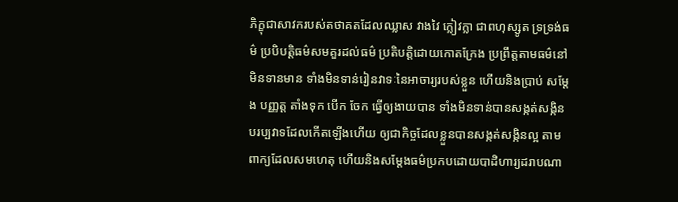ភិក្ខុជាសាវករបស់តថាគតដែលឈ្លាស វាងវៃ ក្លៀវក្លា ជាពហុស្សូត ទ្រទ្រង់ធម៌ ប្របិបត្តិធម៌សមគួរដល់ធម៌ ប្រតិបត្តិដោយកោតក្រែង ប្រព្រឹត្តតាមធម៌នៅមិនទានមាន ទាំងមិនទាន់រៀនវាទៈនៃអាចារ្យរបស់ខ្លួន ហើយនិងប្រាប់ សម្តែង បញ្ញត្ត តាំងទុក បើក ចែក ធ្វើឲ្យងាយបាន ទាំងមិនទាន់បានសង្កត់សង្កិនបរប្បវាទដែលកើតឡើងហើយ ឲ្យជាកិច្ចដែលខ្លួនបានសង្កត់សង្កិនល្អ តាមពាក្យដែលសមហេតុ ហើយនិងសម្តែងធម៌ប្រកបដោយបាដិហារ្យដរាបណា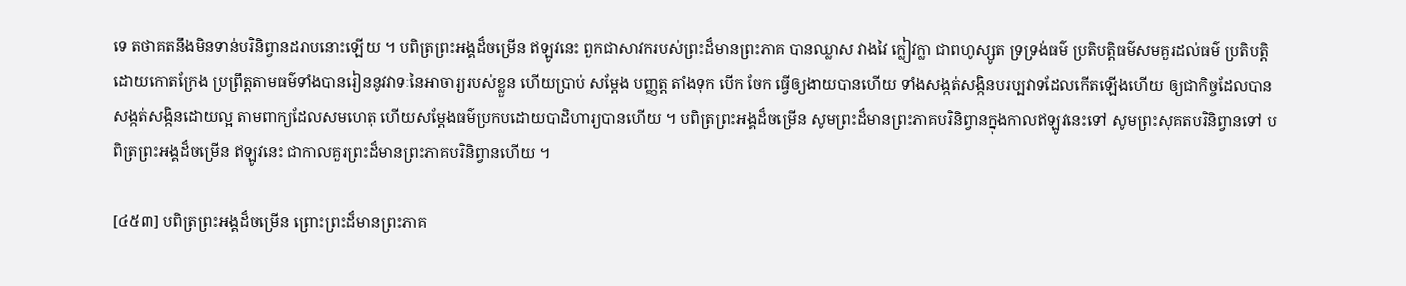ទេ តថាគតនឹងមិនទាន់បរិនិព្វានដរាបនោះឡើយ ។ បពិត្រព្រះអង្គដ៏ចម្រើន ឥឡូវនេះ ពួកជាសាវករបស់ព្រះដ៏មានព្រះភាគ បានឈ្លាស វាងវៃ ក្លៀវក្លា ជាពហូស្សូត ទ្រទ្រង់ធម៌ ប្រតិបត្តិធម៌សមគួរដល់ធម៌ ប្រតិបត្តិដោយកោតក្រែង ប្រព្រឹត្តតាមធម៌ទាំងបានរៀននូវវាទៈនៃអាចារ្យរបស់ខ្លួន ហើយប្រាប់ សម្តែង បញ្ញត្ត តាំងទុក បើក ចែក ធ្វើឲ្យងាយបានហើយ ទាំងសង្កត់សង្កិនបរប្បវាទដែលកើតឡើងហើយ ឲ្យជាកិច្ចដែលបានសង្កត់សង្កិនដោយល្អ តាមពាក្យដែលសមហេតុ ហើយសម្តែងធម៌ប្រកបដោយបាដិហារ្យបានហើយ ។ បពិត្រព្រះអង្គដ៏ចម្រើន សូមព្រះដ៏មានព្រះភាគបរិនិព្វានក្នុងកាលឥឡូវនេះទៅ សូមព្រះសុគតបរិនិព្វានទៅ បពិត្រព្រះអង្គដ៏ចម្រើន ឥឡូវនេះ ជាកាលគួរព្រះដ៏មានព្រះភាគបរិនិព្វានហើយ ។

[៤៥៣] បពិត្រព្រះអង្គដ៏ចម្រើន ព្រោះព្រះដ៏មានព្រះភាគ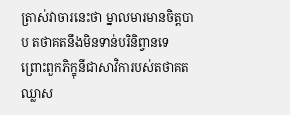ត្រាស់វាចារនេះថា ម្នាលមារមានចិត្តបាប តថាគតនឹងមិនទាន់បរិនិព្វានទេ ព្រោះពួកភិក្ខុនីជាសាវិការបស់តថាគត ឈ្លាស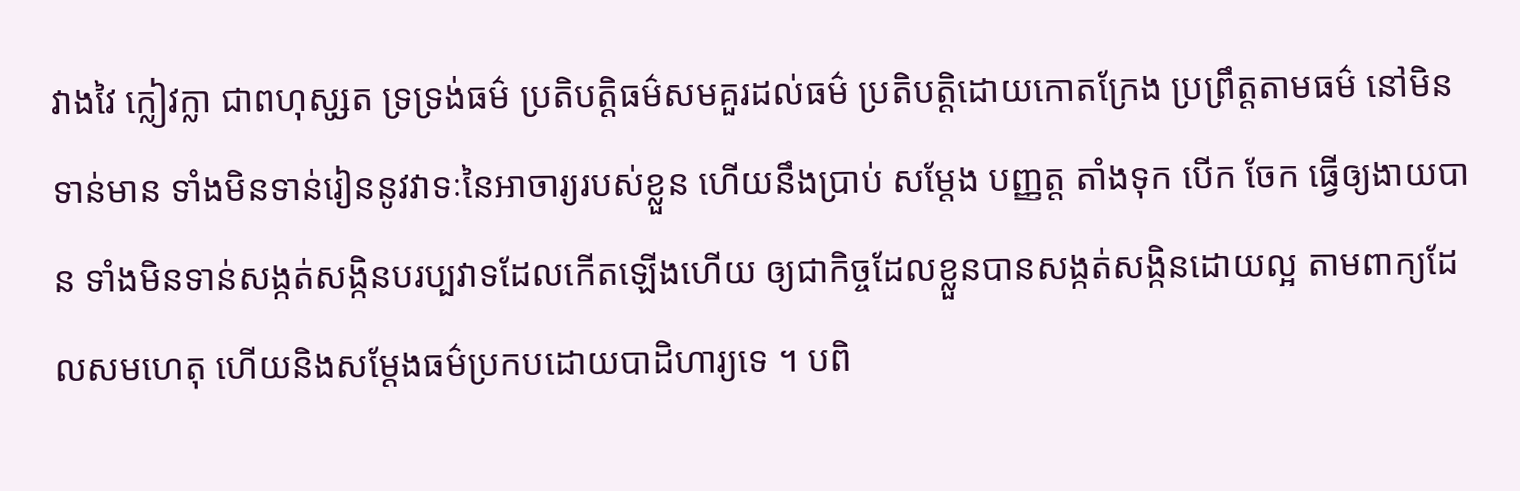វាងវៃ ក្លៀវក្លា ជាពហុសូ្សត ទ្រទ្រង់ធម៌ ប្រតិបត្តិធម៌សមគួរដល់ធម៌ ប្រតិបត្តិដោយកោតក្រែង ប្រព្រឹត្តតាមធម៌ នៅមិនទាន់មាន ទាំងមិនទាន់រៀននូវវាទៈនៃអាចារ្យរបស់ខ្លួន ហើយនឹងប្រាប់ សម្តែង បញ្ញត្ត តាំងទុក បើក ចែក ធ្វើឲ្យងាយបាន ទាំងមិនទាន់សង្កត់សង្កិនបរប្បវាទដែលកើតឡើងហើយ ឲ្យជាកិច្ចដែលខ្លួនបានសង្កត់សង្កិនដោយល្អ តាមពាក្យដែលសមហេតុ ហើយនិងសម្តែងធម៌ប្រកបដោយបាដិហារ្យទេ ។ បពិ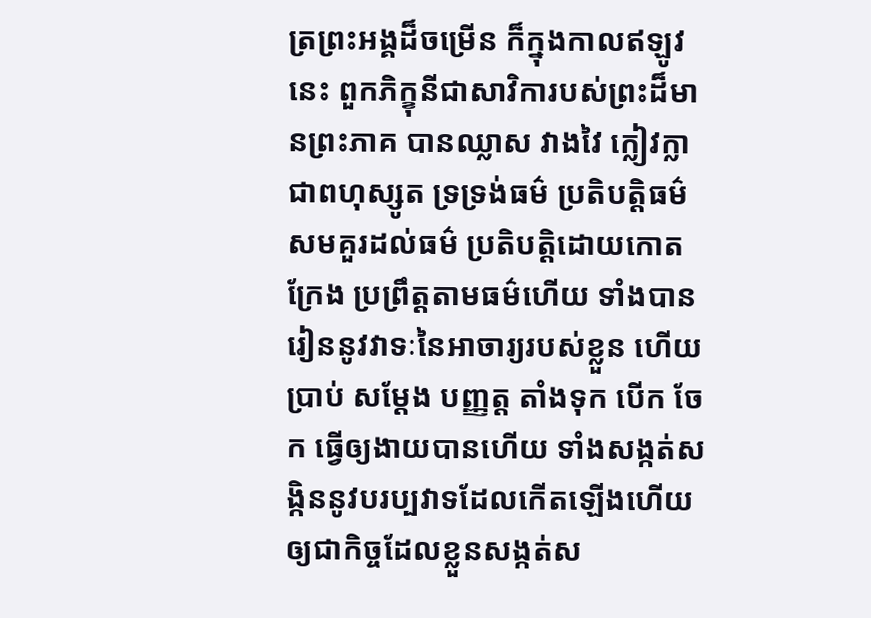ត្រព្រះអង្គដ៏ចម្រើន ក៏ក្នុងកាលឥឡូវនេះ ពួកភិក្ខុនីជាសាវិការបស់ព្រះដ៏មានព្រះភាគ បានឈ្លាស វាងវៃ ក្លៀវក្លា ជាពហុស្សូត ទ្រទ្រង់ធម៌ ប្រតិបត្តិធម៌សមគួរដល់ធម៌ ប្រតិបត្តិដោយកោតក្រែង ប្រព្រឹត្តតាមធម៌ហើយ ទាំងបានរៀននូវវាទៈនៃអាចារ្យរបស់ខ្លួន ហើយប្រាប់ សម្តែង បញ្ញត្ត តាំងទុក បើក ចែក ធ្វើឲ្យងាយបានហើយ ទាំងសង្កត់សង្កិននូវបរប្បវាទដែលកើតឡើងហើយ ឲ្យជាកិច្ចដែលខ្លួនសង្កត់ស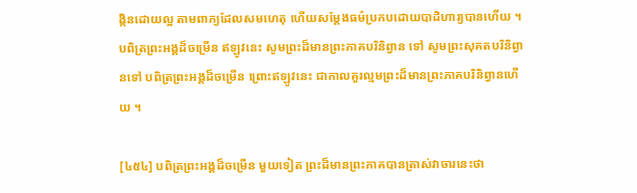ង្កិនដោយល្អ តាមពាក្យដែលសមហេតុ ហើយសម្តែងធម៌ប្រកបដោយបាដិហារ្យបានហើយ ។ បពិត្រព្រះអង្គដ៏ចម្រើន ឥឡូវនេះ សូមព្រះដ៏មានព្រះភាគបរិនិព្វាន ទៅ សូមព្រះសុគតបរិនិព្វានទៅ បពិត្រព្រះអង្គដ៏ចម្រើន ព្រោះឥឡូវនេះ ជាកាលគួរល្មមព្រះដ៏មានព្រះភាគបរិនិព្វានហើយ ។

[៤៥៤] បពិត្រព្រះអង្គដ៏ចម្រើន មួយទៀត ព្រះដ៏មានព្រះភាគបានត្រាស់វាចារនេះថា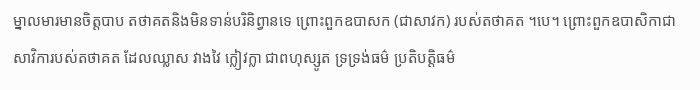ម្នាលមារមានចិត្តបាប តថាគតនិងមិនទាន់បរិនិព្វានទេ ព្រោះពួកឧបាសក (ជាសាវក) របស់តថាគត ។បេ។ ព្រោះពួកឧបាសិកាជាសាវិការបស់តថាគត ដែលឈ្លាស វាងវៃ ក្លៀវក្លា ជាពហុស្សូត ទ្រទ្រង់ធម៌ ប្រតិបត្តិធម៌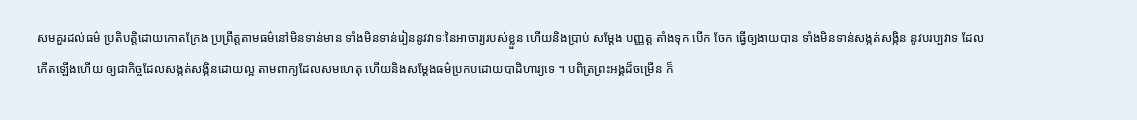សមគួរដល់ធម៌ ប្រតិបត្តិដោយកោតក្រែង ប្រព្រឹត្តតាមធម៌នៅមិនទាន់មាន ទាំងមិនទាន់រៀននូវវាទៈនៃអាចារ្យរបស់ខ្លួន ហើយនិងប្រាប់ សម្តែង បញ្ញត្ត តាំងទុក បើក ចែក ធ្វើឲ្យងាយបាន ទាំងមិនទាន់សង្កត់សង្កិន នូវបរប្បវាទ ដែលកើតឡើងហើយ ឲ្យជាកិច្ចដែលសង្កត់សង្កិនដោយល្អ តាមពាក្យដែលសមហេតុ ហើយនិងសម្តែងធម៌ប្រកបដោយបាដិហារ្យទេ ។ បពិត្រព្រះអង្គដ៏ចម្រើន ក៏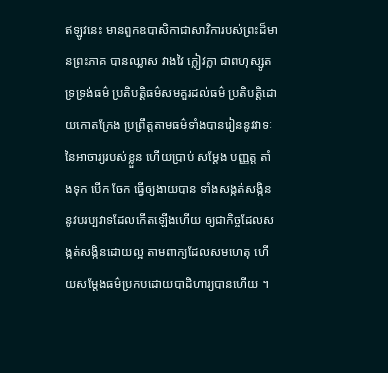ឥឡូវនេះ មានពួកឧបាសិកាជាសាវិការបស់ព្រះដ៏មានព្រះភាគ បានឈ្លាស វាងវៃ ក្លៀវក្លា ជាពហុស្សូត ទ្រទ្រង់ធម៌ ប្រតិបត្តិធម៌សមគួរដល់ធម៌ ប្រតិបត្តិដោយកោតក្រែង ប្រព្រឹត្តតាមធម៌ទាំងបានរៀននូវវាទៈនៃអាចារ្យរបស់ខ្លួន ហើយប្រាប់ សម្តែង បញ្ញត្ត តាំងទុក បើក ចែក ធ្វើឲ្យងាយបាន ទាំងសង្កត់សង្កិននូវបរប្បវាទដែលកើតឡើងហើយ ឲ្យជាកិច្ចដែលសង្កត់សង្កិនដោយល្អ តាមពាក្យដែលសមហេតុ ហើយសម្តែងធម៌ប្រកបដោយបាដិហារ្យបានហើយ ។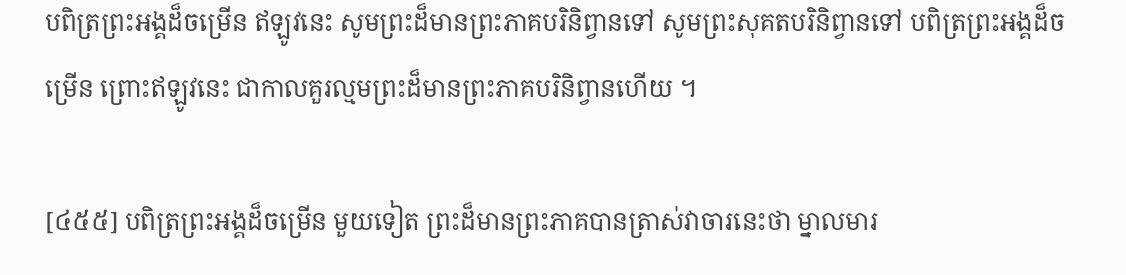បពិត្រព្រះអង្គដ៏ចម្រើន ឥឡូវនេះ សូមព្រះដ៏មានព្រះភាគបរិនិព្វានទៅ សូមព្រះសុគតបរិនិព្វានទៅ បពិត្រព្រះអង្គដ៏ចម្រើន ព្រោះឥឡូវនេះ ជាកាលគួរល្មមព្រះដ៏មានព្រះភាគបរិនិព្វានហើយ ។

[៤៥៥] បពិត្រព្រះអង្គដ៏ចម្រើន មួយទៀត ព្រះដ៏មានព្រះភាគបានត្រាស់វាចារនេះថា ម្នាលមារ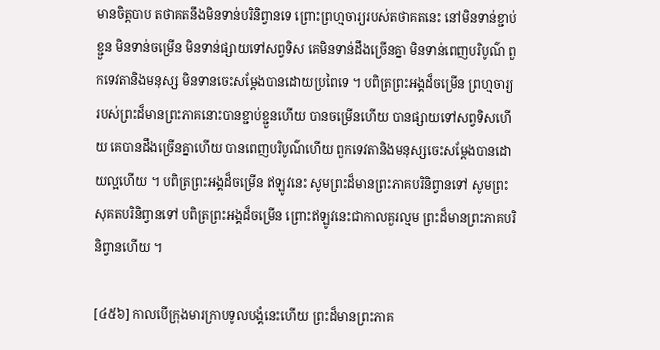មានចិត្តបាប តថាគតនឹងមិនទាន់បរិនិព្វានទេ ព្រោះព្រហ្មចារ្យរបស់តថាគតនេះ នៅមិនទាន់ខ្ជាប់ខ្ជួន មិនទាន់ចម្រើន មិនទាន់ផ្សាយទៅសព្វទិស គេមិនទាន់ដឹងច្រើនគ្នា មិនទាន់ពេញបរិបូណ៌ ពួកទេវតានិងមនុស្ស មិនទានចេះសម្តែងបានដោយប្រពៃទេ ។ បពិត្រព្រះអង្គដ៏ចម្រើន ព្រហ្មចារ្យរបស់ព្រះដ៏មានព្រះភាគនោះបានខ្ជាប់ខ្ជួនហើយ បានចម្រើនហើយ បានផ្សាយទៅសព្វទិសហើយ គេបានដឹងច្រើនគ្នាហើយ បានពេញបរិបូណ៌ហើយ ពួកទេវតានិងមនុស្សចេះសម្តែងបានដោយល្អហើយ ។ បពិត្រព្រះអង្គដ៏ចម្រើន ឥឡូវនេះ សូមព្រះដ៏មានព្រះភាគបរិនិព្វានទៅ សូមព្រះសុគតបរិនិព្វានទៅ បពិត្រព្រះអង្គដ៏ចម្រើន ព្រោះឥឡូវនេះជាកាលគួរល្មម ព្រះដ៏មានព្រះភាគបរិនិព្វានហើយ ។

[៤៥៦] កាលបើក្រុងមារក្រាបទូលបង្គំនេះហើយ ព្រះដ៏មានព្រះភាគ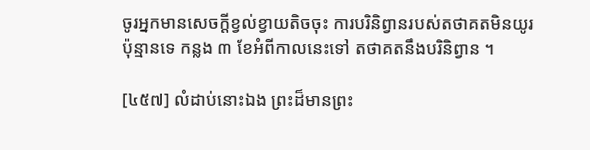ចូរអ្នកមានសេចក្តីខ្វល់ខ្វាយតិចចុះ ការបរិនិព្វានរបស់តថាគតមិនយូរប៉ុន្មានទេ កន្លង ៣ ខែអំពីកាលនេះទៅ តថាគតនឹងបរិនិព្វាន ។

[៤៥៧] លំដាប់នោះឯង ព្រះដ៏មានព្រះ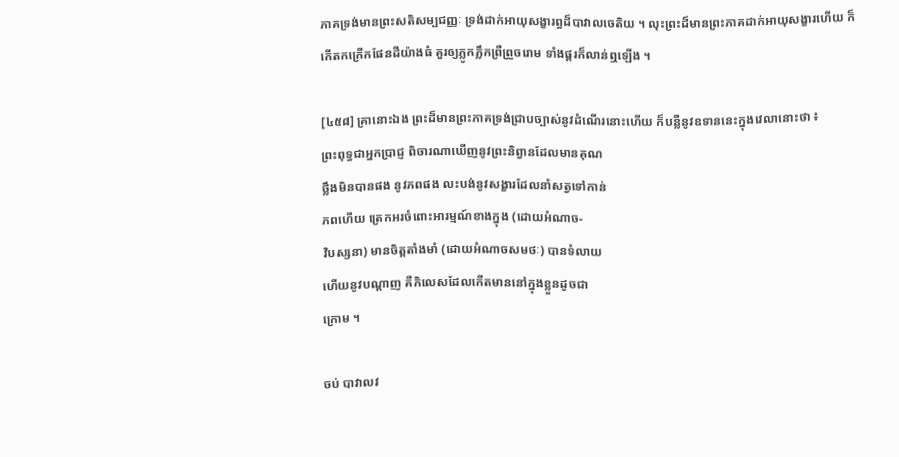ភាគទ្រង់មានព្រះសតិសម្បជញ្ញៈ ទ្រង់ដាក់អាយុសង្ខារព្ធដ៏បាវាលចេតិយ ។ លុះព្រះដ៏មានព្រះភាគដាក់អាយុសង្ខារហើយ ក៏កើតកក្រើកផែនដីយ៉ាងធំ គួរឲ្យភ្លូកភ្លឹកព្រឺព្រួចរោម ទាំងផ្គរក៏លាន់ឮឡើង ។

[៤៥៨] គ្រានោះឯង ព្រះដ៏មានព្រះភាគទ្រង់ជ្រាបច្បាស់នូវដំណើរនោះហើយ ក៏បន្លឺនូវឧទាននេះក្នុងវេលានោះថា ៖
ព្រះពុទ្ធជាអ្នកប្រាជ្ញ ពិចារណាឃើញនូវព្រះនិព្វានដែលមានគុណ
ថ្លឹងមិនបានផង នូវភពផង លះបង់នូវសង្ខារដែលនាំសត្វទៅកាន់
ភពហើយ ត្រេកអរចំពោះអារម្មណ៍ខាងក្នុង (ដោយអំណាច-
វិបស្សនា) មានចិត្តតាំងមាំ (ដោយអំណាចសមថៈ) បានទំលាយ
ហើយនូវបណ្តាញ គឺកិលេសដែលកើតមាននៅក្នុងខ្លួនដូចជា
ក្រោម ។

ចប់ បាវាលវ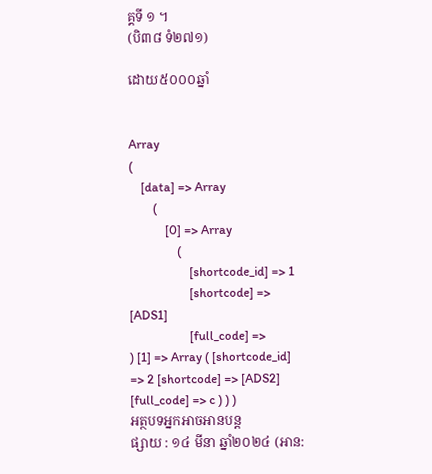គ្គទី ១ ។
(បិ៣៨ ទំ២៧១)

ដោយ៥០០០ឆ្នាំ


Array
(
    [data] => Array
        (
            [0] => Array
                (
                    [shortcode_id] => 1
                    [shortcode] => [ADS1]
                    [full_code] =>
) [1] => Array ( [shortcode_id] => 2 [shortcode] => [ADS2] [full_code] => c ) ) )
អត្ថបទអ្នកអាចអានបន្ត
ផ្សាយ : ១៤ មីនា ឆ្នាំ២០២៤ (អាន: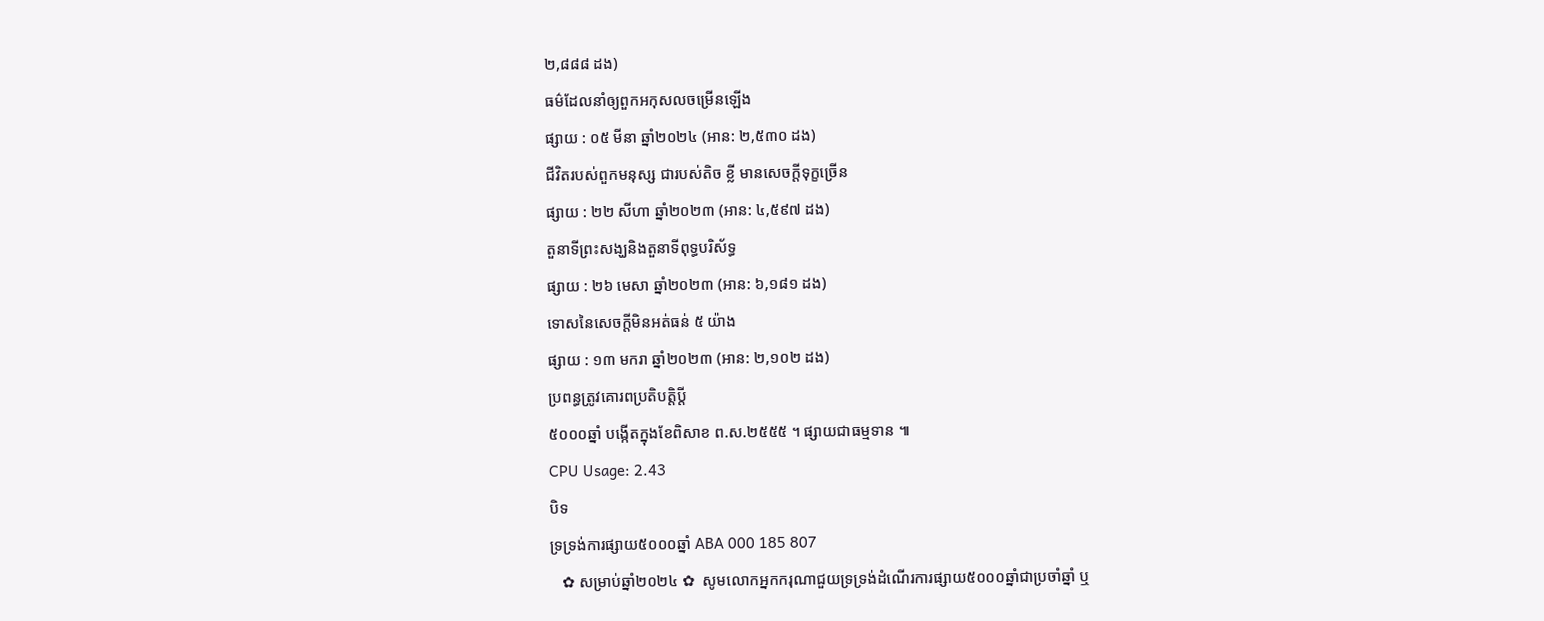២,៨៨៨ ដង)
ធម៌ដែលនាំឲ្យពួកអកុសលចម្រើនឡើង
ផ្សាយ : ០៥ មីនា ឆ្នាំ២០២៤ (អាន: ២,៥៣០ ដង)
ជីវិតរបស់ពួកមនុស្ស ជារបស់តិច ខ្លី មានសេចក្តីទុក្ខច្រើន
ផ្សាយ : ២២ សីហា ឆ្នាំ២០២៣ (អាន: ៤,៥៩៧ ដង)
តួនាទីព្រះសង្ឃនិងតួនាទីពុទ្ធបរិស័ទ្ធ
ផ្សាយ : ២៦ មេសា ឆ្នាំ២០២៣ (អាន: ៦,១៨១ ដង)
ទោសនៃសេចក្តីមិនអត់ធន់ ៥ យ៉ាង
ផ្សាយ : ១៣ មករា ឆ្នាំ២០២៣ (អាន: ២,១០២ ដង)
ប្រពន្ធត្រូវគោរពប្រតិបត្តិប្ដី
៥០០០ឆ្នាំ បង្កើតក្នុងខែពិសាខ ព.ស.២៥៥៥ ។ ផ្សាយជាធម្មទាន ៕
CPU Usage: 2.43
បិទ
ទ្រទ្រង់ការផ្សាយ៥០០០ឆ្នាំ ABA 000 185 807
   ✿ សម្រាប់ឆ្នាំ២០២៤ ✿  សូមលោកអ្នកករុណាជួយទ្រទ្រង់ដំណើរការផ្សាយ៥០០០ឆ្នាំជាប្រចាំឆ្នាំ ឬ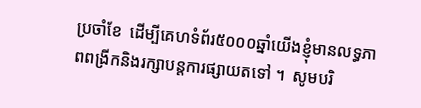ប្រចាំខែ  ដើម្បីគេហទំព័រ៥០០០ឆ្នាំយើងខ្ញុំមានលទ្ធភាពពង្រីកនិងរក្សាបន្តការផ្សាយតទៅ ។  សូមបរិ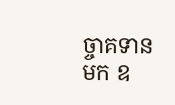ច្ចាគទានមក ឧ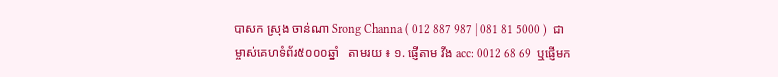បាសក ស្រុង ចាន់ណា Srong Channa ( 012 887 987 | 081 81 5000 )  ជាម្ចាស់គេហទំព័រ៥០០០ឆ្នាំ   តាមរយ ៖ ១. ផ្ញើតាម វីង acc: 0012 68 69  ឬផ្ញើមក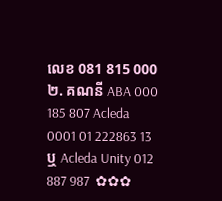លេខ 081 815 000 ២. គណនី ABA 000 185 807 Acleda 0001 01 222863 13 ឬ Acleda Unity 012 887 987  ✿✿✿